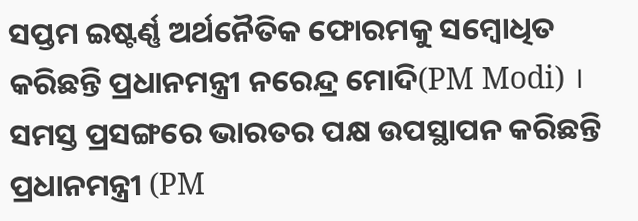ସପ୍ତମ ଇଷ୍ଟର୍ଣ୍ଣ ଅର୍ଥନୈତିକ ଫୋରମକୁ ସମ୍ବୋଧିତ କରିଛନ୍ତି ପ୍ରଧାନମନ୍ତ୍ରୀ ନରେନ୍ଦ୍ର ମୋଦି(PM Modi) । ସମସ୍ତ ପ୍ରସଙ୍ଗରେ ଭାରତର ପକ୍ଷ ଉପସ୍ଥାପନ କରିଛନ୍ତି ପ୍ରଧାନମନ୍ତ୍ରୀ (PM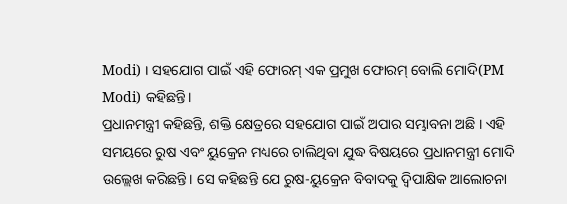Modi) । ସହଯୋଗ ପାଇଁ ଏହି ଫୋରମ୍ ଏକ ପ୍ରମୁଖ ଫୋରମ୍ ବୋଲି ମୋଦି(PM Modi) କହିଛନ୍ତି।
ପ୍ରଧାନମନ୍ତ୍ରୀ କହିଛନ୍ତି, ଶକ୍ତି କ୍ଷେତ୍ରରେ ସହଯୋଗ ପାଇଁ ଅପାର ସମ୍ଭାବନା ଅଛି । ଏହି ସମୟରେ ରୁଷ ଏବଂ ୟୁକ୍ରେନ ମଧ୍ୟରେ ଚାଲିଥିବା ଯୁଦ୍ଧ ବିଷୟରେ ପ୍ରଧାନମନ୍ତ୍ରୀ ମୋଦି ଉଲ୍ଲେଖ କରିଛନ୍ତି। ସେ କହିଛନ୍ତି ଯେ ରୁଷ-ୟୁକ୍ରେନ ବିବାଦକୁ ଦ୍ବିପାକ୍ଷିକ ଆଲୋଚନା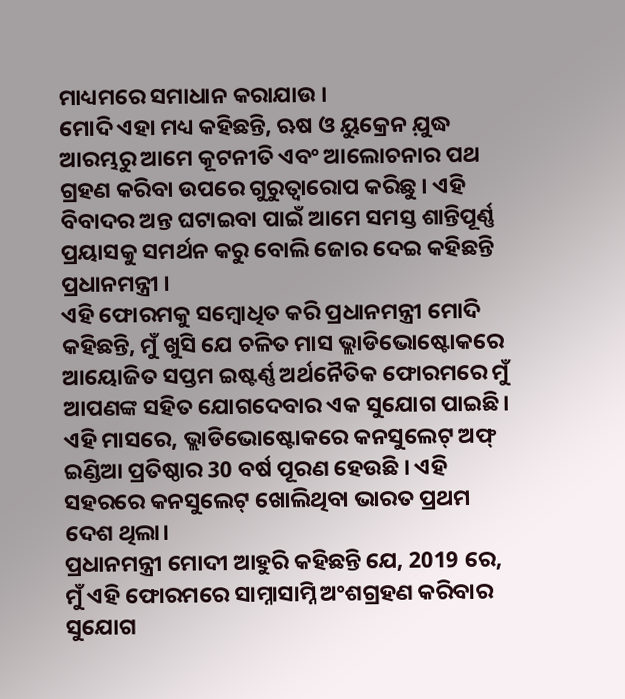ମାଧ୍ୟମରେ ସମାଧାନ କରାଯାଉ ।
ମୋଦି ଏହା ମଧ୍ୟ କହିଛନ୍ତି, ଋଷ ଓ ୟୁକ୍ରେନ ଯ଼ୁଦ୍ଧ ଆରମ୍ଭରୁ ଆମେ କୂଟନୀତି ଏବଂ ଆଲୋଚନାର ପଥ ଗ୍ରହଣ କରିବା ଉପରେ ଗୁରୁତ୍ୱାରୋପ କରିଛୁ । ଏହି ବିବାଦର ଅନ୍ତ ଘଟାଇବା ପାଇଁ ଆମେ ସମସ୍ତ ଶାନ୍ତିପୂର୍ଣ୍ଣ ପ୍ରୟାସକୁ ସମର୍ଥନ କରୁ ବୋଲି ଜୋର ଦେଇ କହିଛନ୍ତି ପ୍ରଧାନମନ୍ତ୍ରୀ ।
ଏହି ଫୋରମକୁ ସମ୍ବୋଧିତ କରି ପ୍ରଧାନମନ୍ତ୍ରୀ ମୋଦି କହିଛନ୍ତି, ମୁଁ ଖୁସି ଯେ ଚଳିତ ମାସ ଭ୍ଲାଡିଭୋଷ୍ଟୋକରେ ଆୟୋଜିତ ସପ୍ତମ ଇଷ୍ଟର୍ଣ୍ଣ ଅର୍ଥନୈତିକ ଫୋରମରେ ମୁଁ ଆପଣଙ୍କ ସହିତ ଯୋଗଦେବାର ଏକ ସୁଯୋଗ ପାଇଛି। ଏହି ମାସରେ, ଭ୍ଲାଡିଭୋଷ୍ଟୋକରେ କନସୁଲେଟ୍ ଅଫ୍ ଇଣ୍ଡିଆ ପ୍ରତିଷ୍ଠାର 30 ବର୍ଷ ପୂରଣ ହେଉଛି । ଏହି ସହରରେ କନସୁଲେଟ୍ ଖୋଲିଥିବା ଭାରତ ପ୍ରଥମ ଦେଶ ଥିଲା।
ପ୍ରଧାନମନ୍ତ୍ରୀ ମୋଦୀ ଆହୁରି କହିଛନ୍ତି ଯେ, 2019 ରେ, ମୁଁ ଏହି ଫୋରମରେ ସାମ୍ନାସାମ୍ନି ଅଂଶଗ୍ରହଣ କରିବାର ସୁଯୋଗ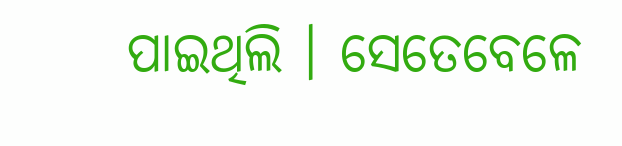ପାଇଥିଲି । ସେତେବେଳେ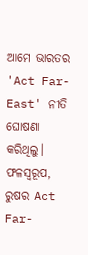ଆମେ ଭାରତର 'Act Far-East' ନୀତି ଘୋଷଣା କରିଥିଲୁ। ଫଳସ୍ୱରୂପ, ରୁଷର Act Far-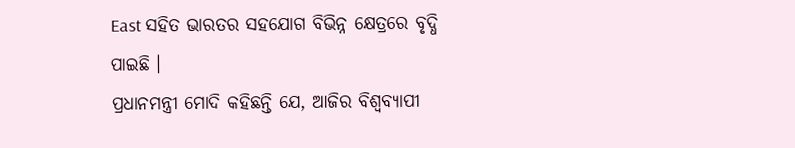East ସହିତ ଭାରତର ସହଯୋଗ ବିଭିନ୍ନ କ୍ଷେତ୍ରରେ ବୃଦ୍ଧି ପାଇଛି ।
ପ୍ରଧାନମନ୍ତ୍ରୀ ମୋଦି କହିଛନ୍ତି ଯେ, ଆଜିର ବିଶ୍ୱବ୍ୟାପୀ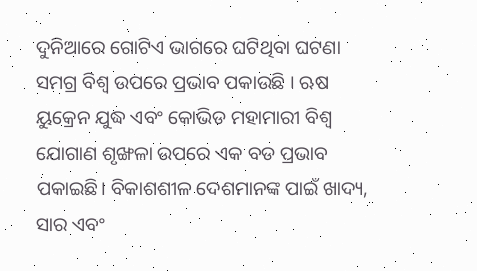ଦୁନିଆରେ ଗୋଟିଏ ଭାଗରେ ଘଟିଥିବା ଘଟଣା ସମଗ୍ର ବିଶ୍ୱ ଉପରେ ପ୍ରଭାବ ପକାଉଛି । ଋଷ ୟୁକ୍ରେନ ଯୁଦ୍ଧ ଏବଂ କୋଭିଡ ମହାମାରୀ ବିଶ୍ୱ ଯୋଗାଣ ଶୃଙ୍ଖଳା ଉପରେ ଏକ ବଡ ପ୍ରଭାବ ପକାଇଛି। ବିକାଶଶୀଳ ଦେଶମାନଙ୍କ ପାଇଁ ଖାଦ୍ୟ, ସାର ଏବଂ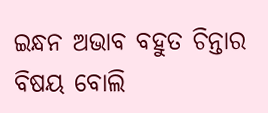ଇନ୍ଧନ ଅଭାବ ବହୁତ ଚିନ୍ତାର ବିଷୟ ବୋଲି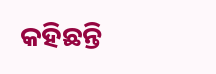କହିଛନ୍ତି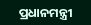ପ୍ରଧାନମନ୍ତ୍ରୀ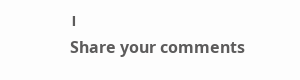।
Share your comments